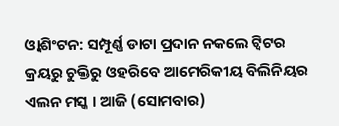ଓ୍ବାଶିଂଟନ: ସମ୍ପୂର୍ଣ୍ଣ ଡାଟା ପ୍ରଦାନ ନକଲେ ଟ୍ବିଟର କ୍ରୟରୁ ଚୁକ୍ତିରୁ ଓହରିବେ ଆମେରିକୀୟ ବିଲିନିୟର ଏଲନ ମସ୍କ । ଆଜି (ସୋମବାର)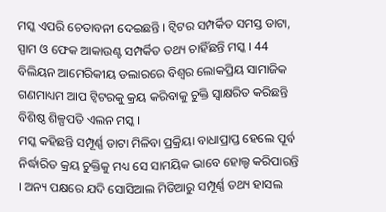ମସ୍କ ଏପରି ଚେତାବନୀ ଦେଇଛନ୍ତି । ଟ୍ବିଟର ସମ୍ପର୍କିତ ସମସ୍ତ ଡାଟା, ସ୍ପାମ ଓ ଫେକ ଆକାଉଣ୍ଟ ସମ୍ପର୍କିତ ତଥ୍ୟ ଚାହିଁଛନ୍ତି ମସ୍କ । 44 ବିଲିୟନ ଆମେରିକୀୟ ଡଲାରରେ ବିଶ୍ବର ଲୋକପ୍ରିୟ ସାମାଜିକ ଗଣମାଧ୍ୟମ ଆପ ଟ୍ବିଟରକୁ କ୍ରୟ କରିବାକୁ ଚୁକ୍ତି ସ୍ବାକ୍ଷରିତ କରିଛନ୍ତି ବିଶିଷ୍ଠ ଶିଳ୍ପପତି ଏଲନ ମସ୍କ ।
ମସ୍କ କହିଛନ୍ତି ସମ୍ପୂର୍ଣ୍ଣ ଡାଟା ମିଳିବା ପ୍ରକ୍ରିୟା ବାଧାପ୍ରାପ୍ତ ହେଲେ ପୂର୍ବ ନିର୍ଦ୍ଧାରିତ କ୍ରୟ ଚୁକ୍ତିକୁ ମଧ୍ୟ ସେ ସାମୟିକ ଭାବେ ହୋଲ୍ଡ କରିପାରନ୍ତି । ଅନ୍ୟ ପକ୍ଷରେ ଯଦି ସୋସିଆଲ ମିଡିଆରୁ ସମ୍ପୂର୍ଣ୍ଣ ତଥ୍ୟ ହାସଲ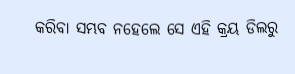କରିବା ସମ୍ଭବ ନହେଲେ ସେ ଏହି କ୍ରୟ ଡିଲରୁ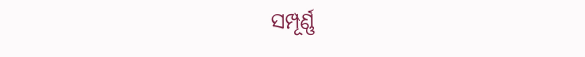ସମ୍ପୂର୍ଣ୍ଣ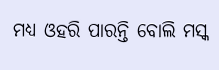ମଧ୍ୟ ଓହରି ପାରନ୍ତି ବୋଲି ମସ୍କ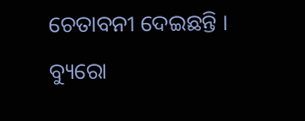ଚେତାବନୀ ଦେଇଛନ୍ତି ।
ବ୍ୟୁରୋ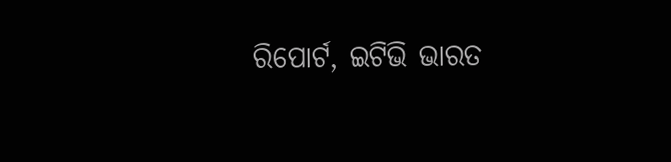ରିପୋର୍ଟ, ଇଟିଭି ଭାରତ